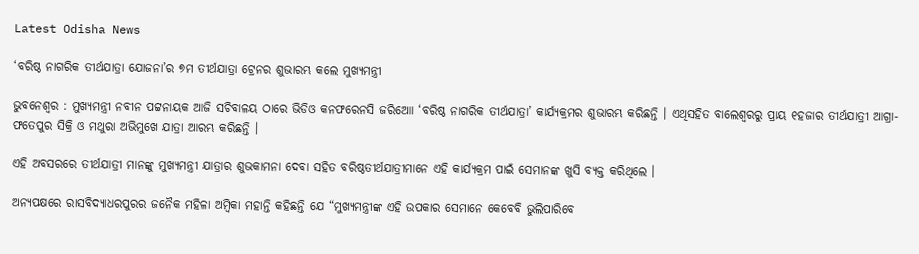Latest Odisha News

‘ବରିଷ୍ଠ ନାଗରିକ ତୀର୍ଥଯାତ୍ରା ଯୋଜନା’ର ୭ମ ତୀର୍ଥଯାତ୍ରା ଟ୍ରେନର ଶୁଭାରମ୍ଭ କଲେ ମୁଖ୍ୟମନ୍ତ୍ରୀ

ଭୁବନେଶ୍ୱର : ମୁଖ୍ୟମନ୍ତ୍ରୀ ନବୀନ ପଟ୍ଟନାୟକ ଆଜି ସଚିବାଳୟ ଠାରେ ଭିଡିଓ କନଫରେନସି ଜରିଆୋ ‘ବରିଷ୍ଠ ନାଗରିକ ତୀର୍ଥଯାତ୍ରା’ କାର୍ଯ୍ୟକ୍ରମର ଶୁଭାରମ୍ଭ କରିଛନ୍ତି । ଏଥିସହିତ ବାଲେଶ୍ୱରରୁ ପ୍ରାୟ ୧ହଜାର ତୀର୍ଥଯାତ୍ରୀ ଆଗ୍ରା-ଫତେପୁର ସିକ୍ରି ଓ ମଥୁରା ଅଭିମୁଖେ ଯାତ୍ରା ଆରମ୍ଭ କରିଛନ୍ତି ।

ଏହି ଅବସରରେ ତୀର୍ଥଯାତ୍ରୀ ମାନଙ୍କୁ ମୁଖ୍ୟମନ୍ତ୍ରୀ ଯାତ୍ରାର ଶୁଭକାମନା ଦେବା ସହିତ ବରିଷ୍ଠତୀର୍ଥଯାତ୍ରୀମାନେ ଏହି କାର୍ଯ୍ୟକ୍ରମ ପାଇଁ ସେମାନଙ୍କ ଖୁସି ବ୍ୟକ୍ତ କରିଥିଲେ ।

ଅନ୍ୟପକ୍ଷରେ ରାସବିଦ୍ୟାଧରପୁରର ଜନୈକ ମହିଳା ଅମ୍ବିକା ମହାନ୍ତି କହିଛନ୍ତି ଯେ “ମୁଖ୍ୟମନ୍ତ୍ରୀଙ୍କ ଏହି ଉପକାର ସେମାନେ କେବେବି ଭୁଲିପାରିବେ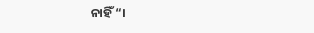ନାହିଁ “।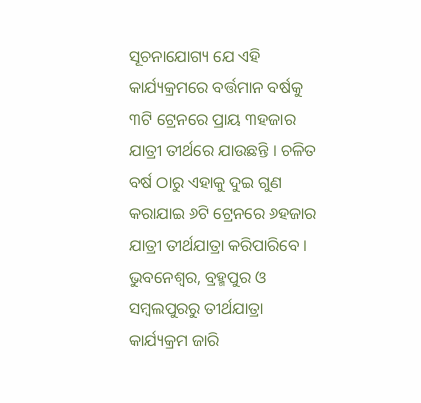ସୂଚନାଯୋଗ୍ୟ ଯେ ଏହି କାର୍ଯ୍ୟକ୍ରମରେ ବର୍ତ୍ତମାନ ବର୍ଷକୁ ୩ଟି ଟ୍ରେନରେ ପ୍ରାୟ ୩ହଜାର ଯାତ୍ରୀ ତୀର୍ଥରେ ଯାଉଛନ୍ତି । ଚଳିତ ବର୍ଷ ଠାରୁ ଏହାକୁ ଦୁଇ ଗୁଣ କରାଯାଇ ୬ଟି ଟ୍ରେନରେ ୬ହଜାର ଯାତ୍ରୀ ତୀର୍ଥଯାତ୍ରା କରିପାରିବେ । ଭୁବନେଶ୍ୱର, ବ୍ରହ୍ମପୁର ଓ ସମ୍ବଲପୁରରୁ ତୀର୍ଥଯାତ୍ରା କାର୍ଯ୍ୟକ୍ରମ ଜାରି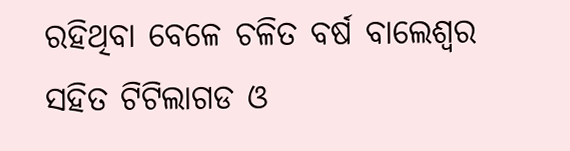ରହିଥିବା ବେଳେ ଚଳିତ ବର୍ଷ ବାଲେଶ୍ୱର ସହିତ ଟିଟିଲାଗଡ ଓ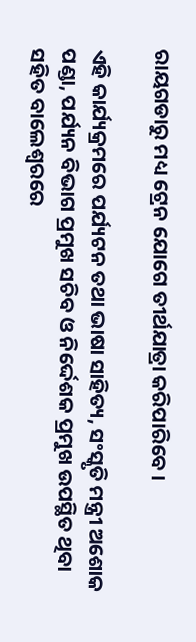ରାୟଗଡାରୁ ମଧ୍ୟ ଟ୍ରେନ ଯୋଗେ ତୀର୍ଥଯାତ୍ରା କରିପାରିବେ ।

ଏହି କାର୍ଯ୍ୟକ୍ରମରେ ପର୍ଯ୍ୟଟନ ତଥା ଭାଷା ସାହିତ୍ୟ, ସଂସ୍କୃତି ମନ୍ତ୍ରୀ ଅଶୋକ ପଣ୍ଡା, ପର୍ଯ୍ୟନ ବିଭାଗ ପ୍ରମୁଖ ସଚିବ ଓ ନିର୍ଦ୍ଦେଶକ ପ୍ରମୁଖ ଉପସ୍ଥିତ ଥିବା ସହିତ ବାଲେଶ୍ୱରରେ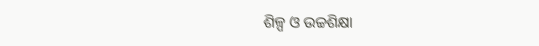ଶିଳ୍ପ ଓ ଉଚ୍ଚଶିକ୍ଷା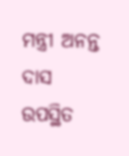ମନ୍ତ୍ରୀ ଅନନ୍ତ ଦାସ ଉପସ୍ଥିତ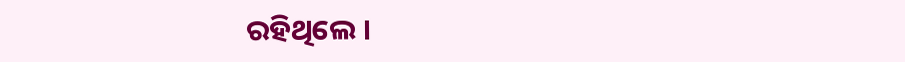ରହିଥିଲେ ।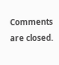Comments are closed.